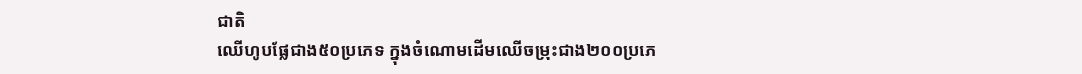ជាតិ
ឈើហូបផ្លែជាង៥០ប្រភេទ ក្នុងចំណោមដើមឈើចម្រុះជាង២០០ប្រភេ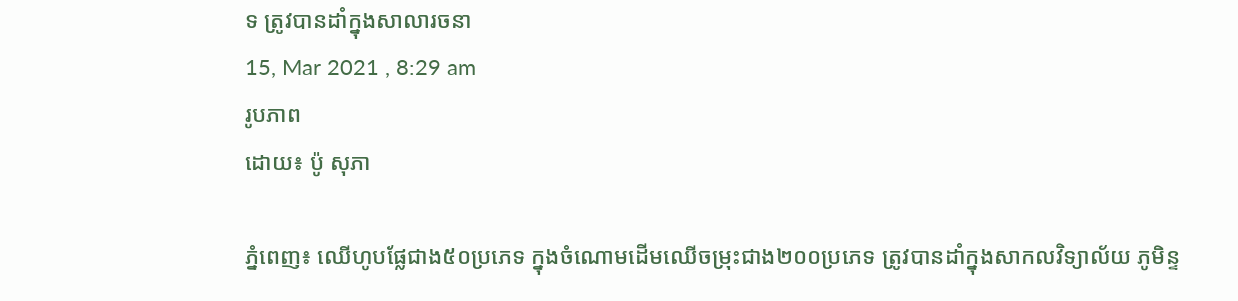ទ ត្រូវបានដាំក្នុងសាលារចនា
15, Mar 2021 , 8:29 am
រូបភាព
ដោយ៖ ប៉ូ សុភា

ភ្នំពេញ៖ ឈើហូបផ្លែជាង៥០ប្រភេទ ក្នុងចំណោមដើមឈើចម្រុះជាង២០០ប្រភេទ ត្រូវបានដាំក្នុងសាកលវិទ្យាល័យ ភូមិន្ទ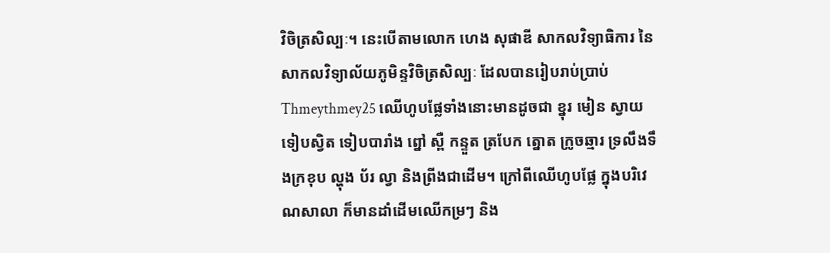វិចិត្រសិល្បៈ។ នេះបើតាមលោក ហេង សុផាឌី សាកលវិទ្យាធិការ នៃសាកលវិទ្យាល័យភូមិន្ទវិចិត្រសិល្បៈ ដែលបានរៀបរាប់ប្រាប់ Thmeythmey25 ឈើហូបផ្លែទាំងនោះមានដូចជា ខ្នុរ មៀន ស្វាយ ទៀបស្វិត ទៀបបារាំង ព្នៅ ស្ពឺ កន្ទួត ត្របែក ត្នោត ក្រូចឆ្មារ ទ្រលឹងទឹងក្រខុប ល្ហុង ប័រ ល្វា និងព្រីងជាដើម។ ក្រៅពីឈើហូបផ្លែ ក្នុងបរិវេណសាលា ក៏មានដាំដើមឈើកម្រៗ និង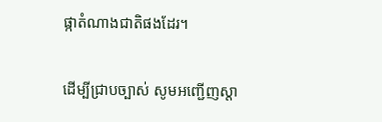ផ្កាតំណាងជាតិផងដែរ។


ដើម្បីជ្រាបច្បាស់ សូមអញ្ជើញស្តា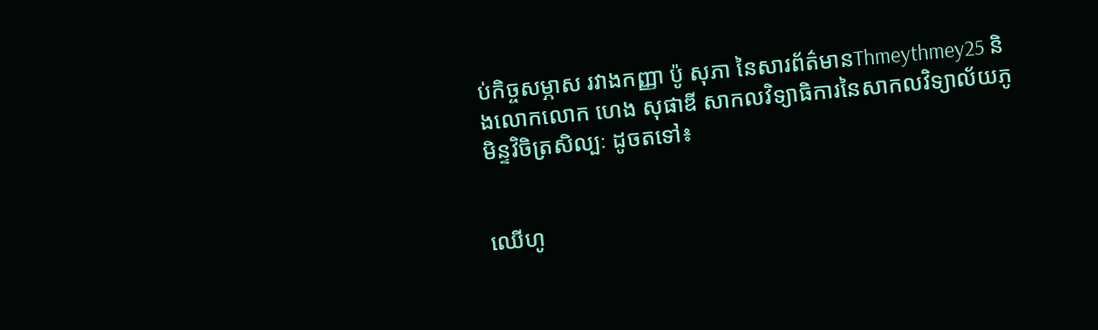ប់កិច្ចសម្ភាស រវាងកញ្ញា ប៉ូ សុភា នៃសារព័ត៌មានThmeythmey25 និងលោកលោក ហេង សុផាឌី សាកលវិទ្យាធិការនៃសាកលវិទ្យាល័យភូមិន្ទវិចិត្រសិល្បៈ ដូចតទៅ៖


ឈើហូ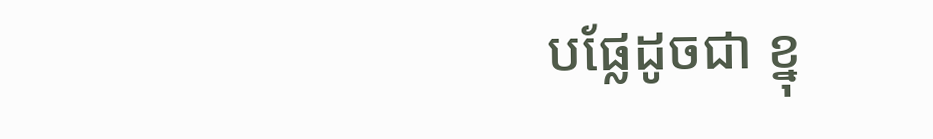បផ្លែដូចជា ខ្នុ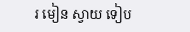រ មៀន ស្វាយ ទៀប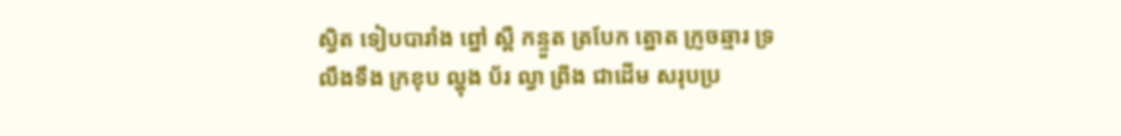ស្វិត ទៀបបារាំង ព្នៅ ស្ពឺ កន្ទួត ត្របែក ត្នោត ក្រូចឆ្មារ ទ្រលឹងទឹង ក្រខុប ល្ហុង ប័រ ល្វា ព្រីង ជាដើម សរុបប្រ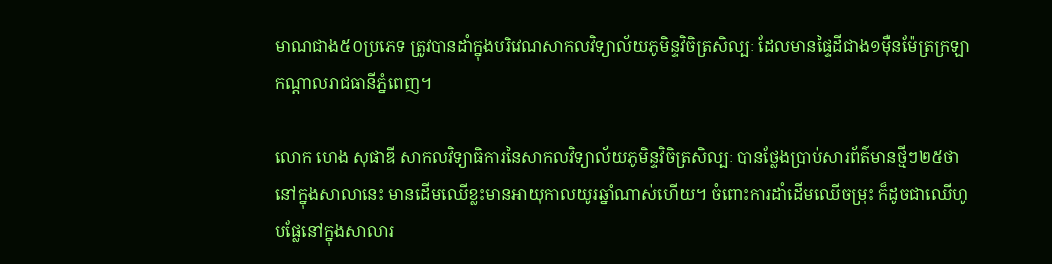មាណជាង៥០ប្រភេទ ត្រូវបានដាំក្នុងបរិវេណសាកលវិទ្យាល័យភូមិន្ទវិចិត្រសិល្បៈ ដែលមានផ្ទៃដីជាង១ម៉ឺនម៉ែត្រក្រឡា កណ្ដាលរាជធានីភ្នំពេញ។

លោក ហេង សុផាឌី សាកលវិទ្យាធិការនៃសាកលវិទ្យាល័យភូមិន្ទវិចិត្រសិល្បៈ បានថ្លែងប្រាប់សារព័ត៌មានថ្មីៗ២៥ថា នៅក្នុងសាលានេះ មានដើមឈើខ្លះមានអាយុកាលយូរឆ្នាំណាស់ហើយ។ ចំពោះការដាំដើមឈើចម្រុះ ក៏ដូចជាឈើហូបផ្លែនៅក្នុងសាលារ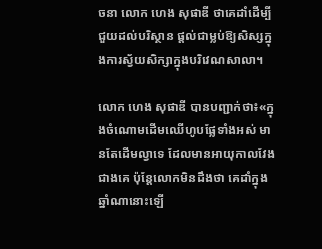ចនា លោក ហេង សុផាឌី ថាគេដាំដើម្បីជួយដល់បរិស្ថាន ផ្ដល់ជាម្លប់ឱ្យសិស្សក្នុងការស្វ័យសិក្សាក្នុងបរិវេណសាលា។

លោក ហេង សុផាឌី បានបញ្ជាក់ថា៖«ក្នុងចំណោមដើមឈើហូបផ្លែទាំងអស់ មានតែដើមល្វាទេ ដែលមានអាយុកាលវែងជាងគេ ប៉ុន្តែលោកមិនដឹងថា គេដាំក្នុងឆ្នាំណានោះឡើ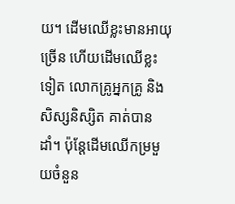យ។ ដើមឈើខ្លះមានអាយុច្រើន ហើយដើមឈើខ្លះទៀត លោកគ្រូអ្នកគ្រូ និងសិស្សនិស្សិត គាត់បានដាំ។ ប៉ុន្តែដើមឈើកម្រមួយចំនួន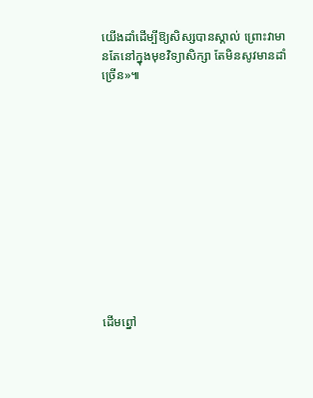យើងដាំដើម្បីឱ្យសិស្សបានស្គាល់ ព្រោះវាមានតែនៅក្នុងមុខវិទ្យាសិក្សា តែមិនសូវមានដាំច្រើន»៕












ដើមព្នៅ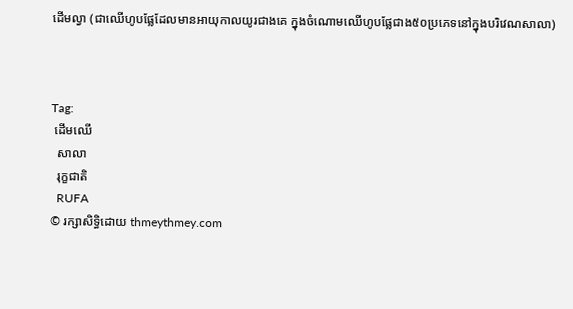ដើមល្វា (ជាឈើហូបផ្លែដែលមានអាយុកាលយូរជាងគេ ក្នុងចំណោមឈើហូបផ្លែជាង៥០ប្រភេទនៅក្នុងបរិវេណសាលា)



Tag:
 ដើមឈើ
  សាលា
  រុក្ខជាតិ
  RUFA
© រក្សាសិទ្ធិដោយ thmeythmey.com